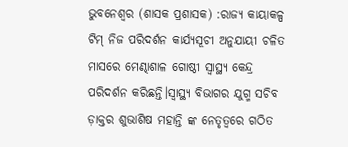ଭୁବନେଶ୍ୱର (ଶାସକ ପ୍ରଶାସକ) :ରାଜ୍ୟ କାୟାକଳ୍ପ ଟିମ୍ ନିଜ ପରିଦର୍ଶନ କାର୍ଯ୍ୟସୂଚୀ ଅନୁଯାୟୀ ଚଳିତ ମାସରେ ମେଣ୍ଢାଶାଳ ଗୋଷ୍ଠୀ ସ୍ବାସ୍ଥ୍ୟ କେନ୍ଦ୍ର ପରିଦର୍ଶନ କରିଛନ୍ତି।ସ୍ବାସ୍ଥ୍ୟ ବିଭାଗର ଯୁଗ୍ମ ସଚିବ ଡ଼ାକ୍ତର ଶୁଭାଶିଷ ମହାନ୍ତି ଙ୍କ ନେତୃତ୍ବରେ ଗଠିତ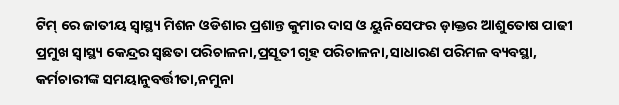ଟିମ୍ ରେ ଜାତୀୟ ସ୍ବାସ୍ଥ୍ୟ ମିଶନ ଓଡିଶାର ପ୍ରଶାନ୍ତ କୁମାର ଦାସ ଓ ୟୁନିସେଫର ଡ଼ାକ୍ତର ଆଶୁତୋଷ ପାଢୀ ପ୍ରମୁଖ ସ୍ବାସ୍ଥ୍ୟ କେନ୍ଦ୍ରର ସ୍ବଛତା ପରିଚାଳନା,ପ୍ରସୂତୀ ଗୃହ ପରିଚାଳନା,ସାଧାରଣ ପରିମଳ ବ୍ୟବସ୍ଥା, କର୍ମଚାରୀଙ୍କ ସମୟାନୁବର୍ତ୍ତୀତା,ନମୁନା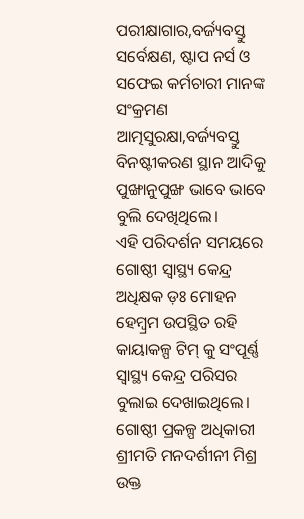ପରୀକ୍ଷାଗାର,ବର୍ଜ୍ୟବସ୍ତୁ ସର୍ବେକ୍ଷଣ, ଷ୍ଟାପ ନର୍ସ ଓ ସଫେଇ କର୍ମଚାରୀ ମାନଙ୍କ ସଂକ୍ରମଣ ଆତ୍ମସୁରକ୍ଷା,ବର୍ଜ୍ୟବସ୍ତୁ ବିନଷ୍ଟୀକରଣ ସ୍ଥାନ ଆଦିକୁ ପୁଙ୍ଖାନୁପୁଙ୍ଖ ଭାବେ ଭାବେ ବୁଲି ଦେଖିଥିଲେ।
ଏହି ପରିଦର୍ଶନ ସମୟରେ ଗୋଷ୍ଠୀ ସ୍ବାସ୍ଥ୍ୟ କେନ୍ଦ୍ର ଅଧିକ୍ଷକ ଡ଼ଃ ମୋହନ ହେମ୍ବ୍ରମ ଉପସ୍ଥିତ ରହି କାୟାକଳ୍ପ ଟିମ୍ କୁ ସଂପୂର୍ଣ୍ଣ ସ୍ବାସ୍ଥ୍ୟ କେନ୍ଦ୍ର ପରିସର ବୁଲାଇ ଦେଖାଇଥିଲେ।
ଗୋଷ୍ଠୀ ପ୍ରକଳ୍ପ ଅଧିକାରୀ ଶ୍ରୀମତି ମନଦର୍ଶୀନୀ ମିଶ୍ର ଉକ୍ତ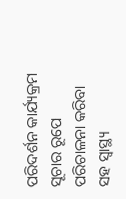ପରିଦର୍ଶନ କାର୍ଯ୍ୟକ୍ରମ ସୂଚାର ରୂପେ ପରିଚାଳନା କରିବା ସହ ସ୍ବାସ୍ଥ୍ୟ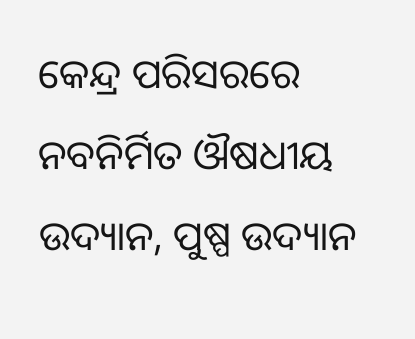କେନ୍ଦ୍ର ପରିସରରେ ନବନିର୍ମିତ ଔଷଧୀୟ ଉଦ୍ୟାନ, ପୁଷ୍ପ ଉଦ୍ୟାନ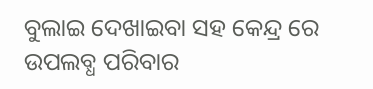ବୁଲାଇ ଦେଖାଇବା ସହ କେନ୍ଦ୍ର ରେ ଉପଲବ୍ଧ ପରିବାର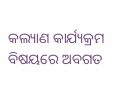କଲ୍ୟାଣ କାର୍ଯ୍ୟକ୍ରମ ବିଷୟରେ ଅବଗତ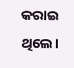କରାଇ ଥିଲେ।